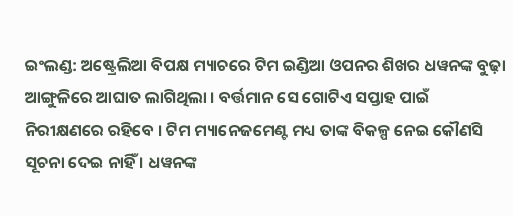ଇଂଲଣ୍ଡ: ଅଷ୍ଟ୍ରେଲିଆ ବିପକ୍ଷ ମ୍ୟାଚରେ ଟିମ ଇଣ୍ଡିଆ ଓପନର ଶିଖର ଧୱନଙ୍କ ବୁଢ଼ା ଆଙ୍ଗୁଳିରେ ଆଘାତ ଲାଗିଥିଲା । ବର୍ତ୍ତମାନ ସେ ଗୋଟିଏ ସପ୍ତାହ ପାଇଁ ନିରୀକ୍ଷଣରେ ରହିବେ । ଟିମ ମ୍ୟାନେଜମେଣ୍ଟ ମଧ୍ୟ ତାଙ୍କ ବିକଳ୍ପ ନେଇ କୌଣସି ସୂଚନା ଦେଇ ନାହିଁ । ଧୱନଙ୍କ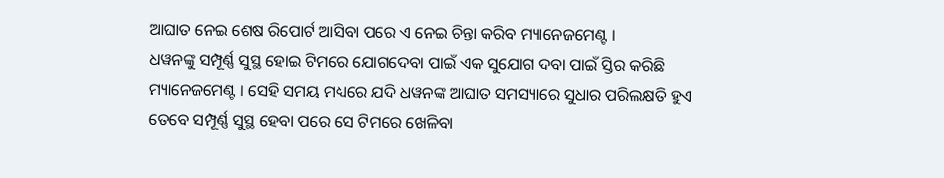ଆଘାତ ନେଇ ଶେଷ ରିପୋର୍ଟ ଆସିବା ପରେ ଏ ନେଇ ଚିନ୍ତା କରିବ ମ୍ୟାନେଜମେଣ୍ଟ ।
ଧୱନଙ୍କୁ ସମ୍ପୂର୍ଣ୍ଣ ସୁସ୍ଥ ହୋଇ ଟିମରେ ଯୋଗଦେବା ପାଇଁ ଏକ ସୁଯୋଗ ଦବା ପାଇଁ ସ୍ତିର କରିଛି ମ୍ୟାନେଜମେଣ୍ଟ । ସେହି ସମୟ ମଧ୍ୟରେ ଯଦି ଧୱନଙ୍କ ଆଘାତ ସମସ୍ୟାରେ ସୁଧାର ପରିଲକ୍ଷତି ହୁଏ ତେବେ ସମ୍ପୂର୍ଣ୍ଣ ସୁସ୍ଥ ହେବା ପରେ ସେ ଟିମରେ ଖେଳିବା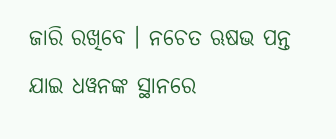ଜାରି ରଖିବେ । ନଚେତ ଋଷଭ ପନ୍ତ ଯାଇ ଧୱନଙ୍କ ସ୍ଥାନରେ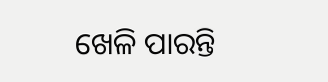ଖେଳି ପାରନ୍ତି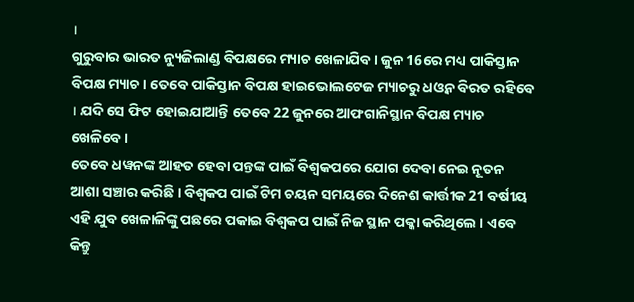।
ଗୁରୁବାର ଭାରତ ନ୍ୟୁଜିଲାଣ୍ଡ ବିପକ୍ଷରେ ମ୍ୟାଚ ଖେଳାଯିବ । ଜୁନ 16ରେ ମଧ୍ୟ ପାକିସ୍ତାନ ବିପକ୍ଷ ମ୍ୟାଚ । ତେବେ ପାକିସ୍ତାନ ବିପକ୍ଷ ହାଇଭୋଲଟେଜ ମ୍ୟାଚରୁ ଧଓ୍ବନ ବିରତ ରହିବେ । ଯଦି ସେ ଫିଟ ହୋଇଯାଆନ୍ତି ତେବେ 22 ଜୁନରେ ଆଫଗାନିସ୍ଥାନ ବିପକ୍ଷ ମ୍ୟାଚ ଖେଳିବେ ।
ତେବେ ଧୱନଙ୍କ ଆହତ ହେବା ପନ୍ତଙ୍କ ପାଇଁ ବିଶ୍ବକପରେ ଯୋଗ ଦେବା ନେଇ ନୂତନ ଆଶା ସଞ୍ଚାର କରିଛି । ବିଶ୍ବକପ ପାଇଁ ଟିମ ଚୟନ ସମୟରେ ଦିନେଶ କାର୍ତ୍ତୀକ 21 ବର୍ଷୀୟ ଏହି ଯୁବ ଖେଳାଳିଙ୍କୁ ପଛରେ ପକାଇ ବିଶ୍ବକପ ପାଇଁ ନିଜ ସ୍ଥାନ ପକ୍କା କରିଥିଲେ । ଏବେ କିନ୍ତୁ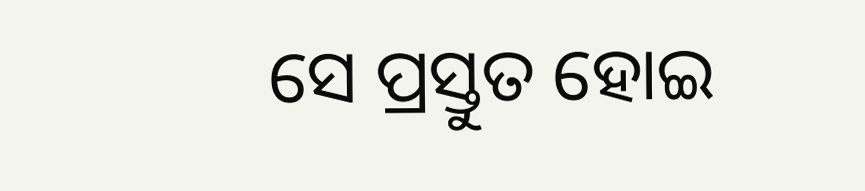ସେ ପ୍ରସ୍ତୁତ ହୋଇ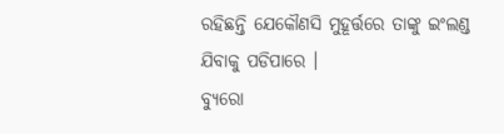ରହିଛନ୍ତି ଯେକୌଣସି ମୁହୂର୍ତ୍ତରେ ତାଙ୍କୁ ଇଂଲଣ୍ଡ ଯିବାକୁ ପଡିପାରେ ।
ବ୍ୟୁରୋ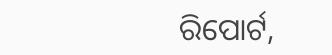ରିପୋର୍ଟ,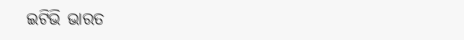ଇଟିଭି ଭାରତ